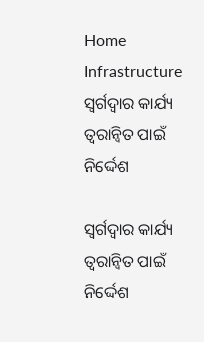Home Infrastructure ସ୍ଵର୍ଗଦ୍ଵାର କାର୍ଯ୍ୟ ତ୍ୱରାନ୍ୱିତ ପାଇଁ ନିର୍ଦ୍ଦେଶ

ସ୍ଵର୍ଗଦ୍ଵାର କାର୍ଯ୍ୟ ତ୍ୱରାନ୍ୱିତ ପାଇଁ ନିର୍ଦ୍ଦେଶ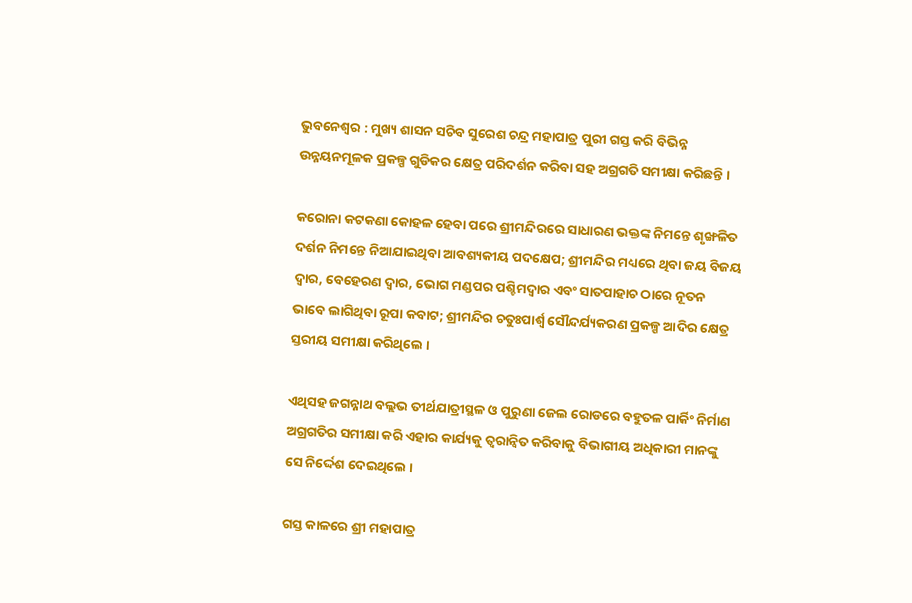ଭୁବନେଶ୍ଵର : ମୁଖ୍ୟ ଶାସନ ସଚିବ ସୁରେଶ ଚନ୍ଦ୍ର ମହାପାତ୍ର ପୁରୀ ଗସ୍ତ କରି ବିଭିନ୍ନ ଉନ୍ନୟନମୂଳକ ପ୍ରକଳ୍ପ ଗୁଡିକର କ୍ଷେତ୍ର ପରିଦର୍ଶନ କରିବା ସହ ଅଗ୍ରଗତି ସମୀକ୍ଷା କରିଛନ୍ତି ।

କରୋନା କଟକଣା କୋହଳ ହେବା ପରେ ଶ୍ରୀମନ୍ଦିରରେ ସାଧାରଣ ଭକ୍ତଙ୍କ ନିମନ୍ତେ ଶୃଙ୍ଖଳିତ ଦର୍ଶନ ନିମନ୍ତେ ନିଆଯାଇଥିବା ଆବଶ୍ୟକୀୟ ପଦକ୍ଷେପ; ଶ୍ରୀମନ୍ଦିର ମଧ୍ୟରେ ଥିବା ଜୟ ବିଜୟ ଦ୍ଵାର, ବେହେରଣ ଦ୍ଵାର, ଭୋଗ ମଣ୍ଡପର ପଶ୍ଚିମଦ୍ଵାର ଏବଂ ସାତପାହାଚ ଠାରେ ନୂତନ ଭାବେ ଲାଗିଥିବା ରୂପା କବାଟ; ଶ୍ରୀମନ୍ଦିର ଚତୁଃପାର୍ଶ୍ଵ ସୌନ୍ଦର୍ଯ୍ୟକରଣ ପ୍ରକଳ୍ପ ଆଦିର କ୍ଷେତ୍ର ସ୍ତରୀୟ ସମୀକ୍ଷା କରିଥିଲେ ।

ଏଥିସହ ଜଗନ୍ନାଥ ବଲ୍ଲଭ ତୀର୍ଥଯାତ୍ରୀସ୍ଥଳ ଓ ପୁରୁଣା ଜେଲ ରୋଡରେ ବହୁତଳ ପାର୍କିଂ ନିର୍ମାଣ ଅଗ୍ରଗତିର ସମୀକ୍ଷା କରି ଏହାର କାର୍ଯ୍ୟକୁ ତ୍ୱରାନ୍ୱିତ କରିବାକୁ ବିଭାଗୀୟ ଅଧିକାରୀ ମାନଙ୍କୁ ସେ ନିର୍ଦ୍ଦେଶ ଦେଇଥିଲେ ।

ଗସ୍ତ କାଳରେ ଶ୍ରୀ ମହାପାତ୍ର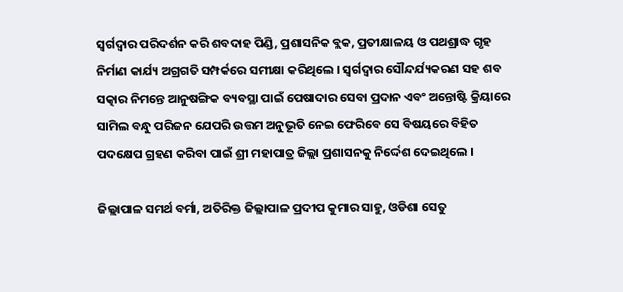ସ୍ଵର୍ଗଦ୍ଵାର ପରିଦର୍ଶନ କରି ଶବଦାହ ପିଣ୍ଡି, ପ୍ରଶାସନିକ ବ୍ଲକ, ପ୍ରତୀକ୍ଷାଳୟ ଓ ପଥଶ୍ରାଦ୍ଧ ଗୃହ ନିର୍ମାଣ କାର୍ଯ୍ୟ ଅଗ୍ରଗତି ସମ୍ପର୍କରେ ସମୀକ୍ଷା କରିଥିଲେ । ସ୍ଵର୍ଗଦ୍ଵାର ସୌନ୍ଦର୍ଯ୍ୟକରଣ ସହ ଶବ ସତ୍କାର ନିମନ୍ତେ ଆନୁଷଙ୍ଗିକ ବ୍ୟବସ୍ଥା ପାଇଁ ପେଷାଦାର ସେବା ପ୍ରଦାନ ଏବଂ ଅନ୍ତୋଷ୍ଟି କ୍ରିୟାରେ ସାମିଲ ବନ୍ଧୁ ପରିଜନ ଯେପରି ଉତ୍ତମ ଅନୁଭୂତି ନେଇ ଫେରିବେ ସେ ବିଷୟରେ ବିହିତ ପଦକ୍ଷେପ ଗ୍ରହଣ କରିବା ପାଇଁ ଶ୍ରୀ ମହାପାତ୍ର ଜିଲ୍ଲା ପ୍ରଶାସନକୁ ନିର୍ଦ୍ଦେଶ ଦେଇଥିଲେ ।

ଜିଲ୍ଲାପାଳ ସମର୍ଥ ବର୍ମା, ଅତିରିକ୍ତ ଜିଲ୍ଲାପାଳ ପ୍ରଦୀପ କୁମାର ସାହୁ, ଓଡିଶା ସେତୁ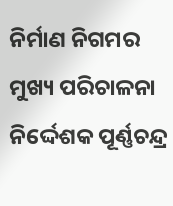ନିର୍ମାଣ ନିଗମର ମୁଖ୍ୟ ପରିଚାଳନା ନିର୍ଦ୍ଦେଶକ ପୂର୍ଣ୍ଣଚନ୍ଦ୍ର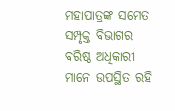ମହାପାତ୍ରଙ୍କ ସମେତ ସମ୍ପୃକ୍ତ ବିଭାଗର ବରିଷ୍ଠ ଅଧିକାରୀ ମାନେ ଉପସ୍ଥିତ ରହି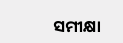ସମୀକ୍ଷା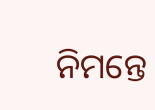ନିମନ୍ତେ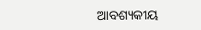ଆବଶ୍ୟକୀୟ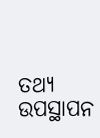ତଥ୍ୟ ଉପସ୍ଥାପନ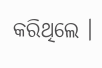କରିଥିଲେ ।